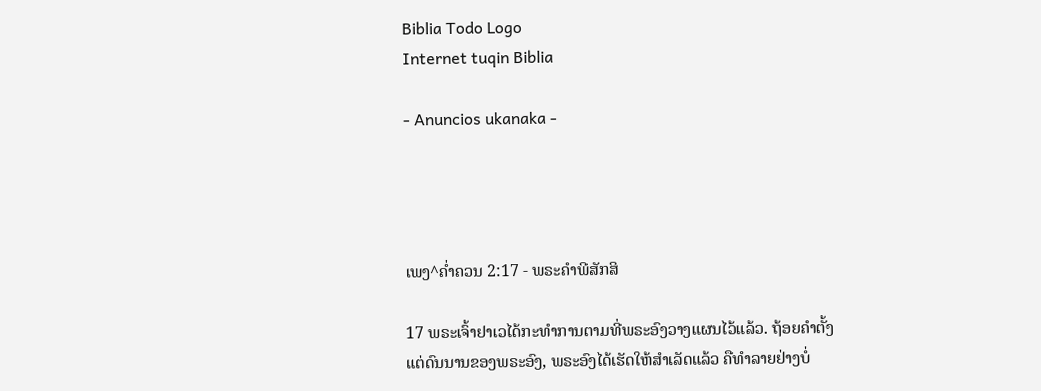Biblia Todo Logo
Internet tuqin Biblia

- Anuncios ukanaka -




ເພງ^ຄໍ່າຄວນ 2:17 - ພຣະຄຳພີສັກສິ

17 ພຣະເຈົ້າຢາເວໄດ້ກະທຳການຕາມທີ່ພຣະອົງວາງແຜນໄວ້ແລ້ວ. ຖ້ອຍຄຳຕັ້ງແຕ່ດົນນານຂອງພຣະອົງ, ພຣະອົງໄດ້ເຮັດໃຫ້ສຳເລັດແລ້ວ ຄືທຳລາຍຢ່າງບໍ່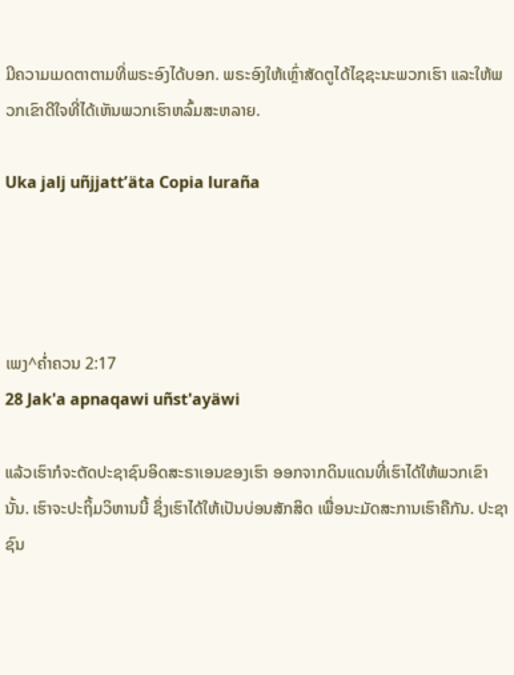ມີຄວາມເມດຕາຕາມທີ່ພຣະອົງໄດ້ບອກ. ພຣະອົງໃຫ້ເຫຼົ່າສັດຕູໄດ້ໄຊຊະນະພວກເຮົາ ແລະໃຫ້ພວກເຂົາດີໃຈທີ່ໄດ້ເຫັນພວກເຮົາຫລົ້ມສະຫລາຍ.

Uka jalj uñjjattʼäta Copia luraña




ເພງ^ຄໍ່າຄວນ 2:17
28 Jak'a apnaqawi uñst'ayäwi

ແລ້ວເຮົາກໍຈະຕັດປະຊາຊົນອິດສະຣາເອນຂອງເຮົາ ອອກຈາກດິນແດນທີ່ເຮົາໄດ້ໃຫ້ພວກເຂົານັ້ນ. ເຮົາຈະປະຖິ້ມວິຫານນີ້ ຊຶ່ງເຮົາໄດ້ໃຫ້ເປັນບ່ອນສັກສິດ ເພື່ອນະມັດສະການເຮົາຄືກັນ. ປະຊາຊົນ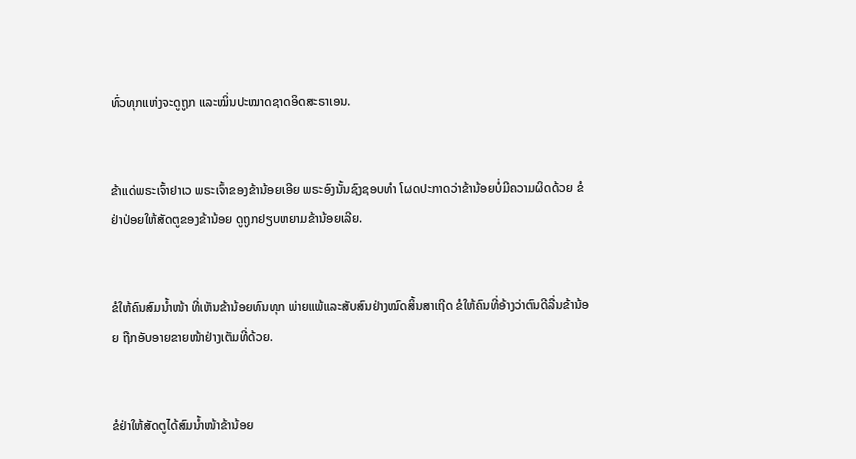ທົ່ວທຸກແຫ່ງຈະດູຖູກ ແລະໝິ່ນປະໝາດຊາດອິດສະຣາເອນ.


ຂ້າແດ່ພຣະເຈົ້າຢາເວ ພຣະເຈົ້າຂອງຂ້ານ້ອຍເອີຍ ພຣະອົງນັ້ນຊົງຊອບທຳ ໂຜດປະກາດວ່າຂ້ານ້ອຍບໍ່ມີຄວາມຜິດດ້ວຍ ຂໍຢ່າປ່ອຍໃຫ້ສັດຕູຂອງຂ້ານ້ອຍ ດູຖູກຢຽບຫຍາມຂ້ານ້ອຍເລີຍ.


ຂໍໃຫ້ຄົນສົມນໍ້າໜ້າ ທີ່ເຫັນຂ້ານ້ອຍທົນທຸກ ພ່າຍແພ້ແລະສັບສົນຢ່າງໝົດສິ້ນສາເຖີດ ຂໍໃຫ້ຄົນທີ່ອ້າງວ່າຕົນດີລື່ນຂ້ານ້ອຍ ຖືກອັບອາຍຂາຍໜ້າຢ່າງເຕັມທີ່ດ້ວຍ.


ຂໍຢ່າໃຫ້ສັດຕູໄດ້ສົມນໍ້າໜ້າຂ້ານ້ອຍ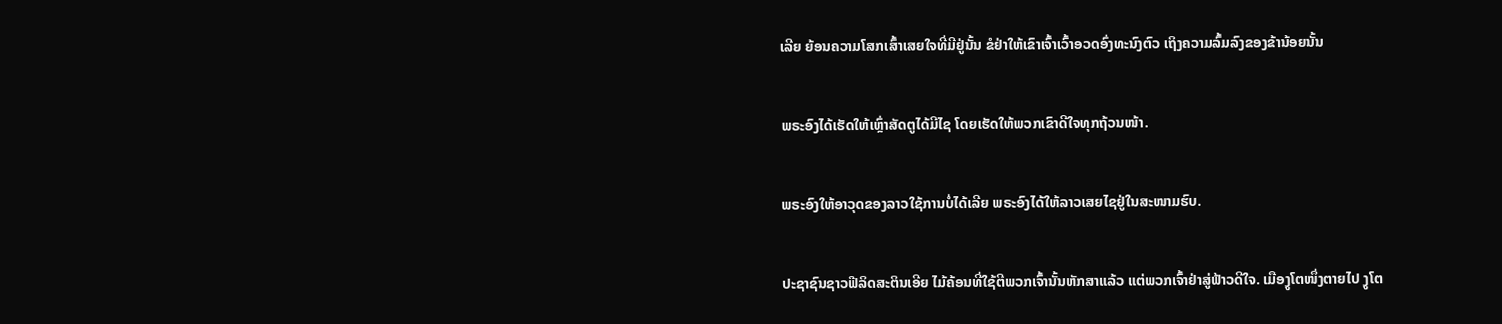ເລີຍ ຍ້ອນຄວາມໂສກເສົ້າເສຍໃຈທີ່ມີຢູ່ນັ້ນ ຂໍຢ່າໃຫ້ເຂົາເຈົ້າເວົ້າອວດອົ່ງທະນົງຕົວ ເຖິງຄວາມລົ້ມລົງຂອງຂ້ານ້ອຍນັ້ນ


ພຣະອົງໄດ້ເຮັດໃຫ້ເຫຼົ່າສັດຕູໄດ້ມີໄຊ ໂດຍເຮັດໃຫ້ພວກເຂົາດີໃຈທຸກຖ້ວນໜ້າ.


ພຣະອົງໃຫ້ອາວຸດຂອງລາວໃຊ້ການບໍ່ໄດ້ເລີຍ ພຣະອົງໄດ້ໃຫ້ລາວເສຍໄຊຢູ່ໃນສະໜາມຮົບ.


ປະຊາຊົນຊາວຟີລິດສະຕິນເອີຍ ໄມ້ຄ້ອນທີ່ໃຊ້ຕີພວກເຈົ້ານັ້ນຫັກສາແລ້ວ ແຕ່ພວກເຈົ້າຢ່າສູ່ຟ້າວດີໃຈ. ເມືອງູໂຕໜຶ່ງຕາຍໄປ ງູໂຕ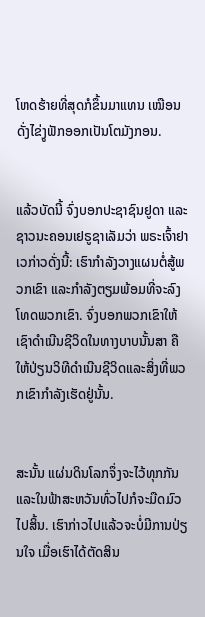ໂຫດຮ້າຍທີ່ສຸດກໍຂຶ້ນມາແທນ ເໝືອນດັ່ງໄຂ່ງູຟັກອອກເປັນໂຕມັງກອນ.


ແລ້ວບັດນີ້ ຈົ່ງບອກປະຊາຊົນຢູດາ ແລະຊາວນະຄອນເຢຣູຊາເລັມວ່າ ພຣະເຈົ້າຢາເວກ່າວດັ່ງນີ້: ເຮົາກຳລັງວາງແຜນຕໍ່ສູ້ພວກເຂົາ ແລະກຳລັງຕຽມພ້ອມທີ່ຈະລົງໂທດພວກເຂົາ. ຈົ່ງບອກພວກເຂົາໃຫ້ເຊົາດຳເນີນຊີວິດໃນທາງບາບນັ້ນສາ ຄືໃຫ້ປ່ຽນວິທີດຳເນີນຊີວິດແລະສິ່ງທີ່ພວກເຂົາກຳລັງເຮັດຢູ່ນັ້ນ.


ສະນັ້ນ ແຜ່ນດິນໂລກຈຶ່ງຈະໄວ້ທຸກກັນ ແລະໃນຟ້າສະຫວັນທົ່ວໄປກໍຈະມືດມົວໄປສິ້ນ. ເຮົາກ່າວໄປແລ້ວຈະບໍ່ມີການປ່ຽນໃຈ ເມື່ອເຮົາໄດ້ຕັດສິນ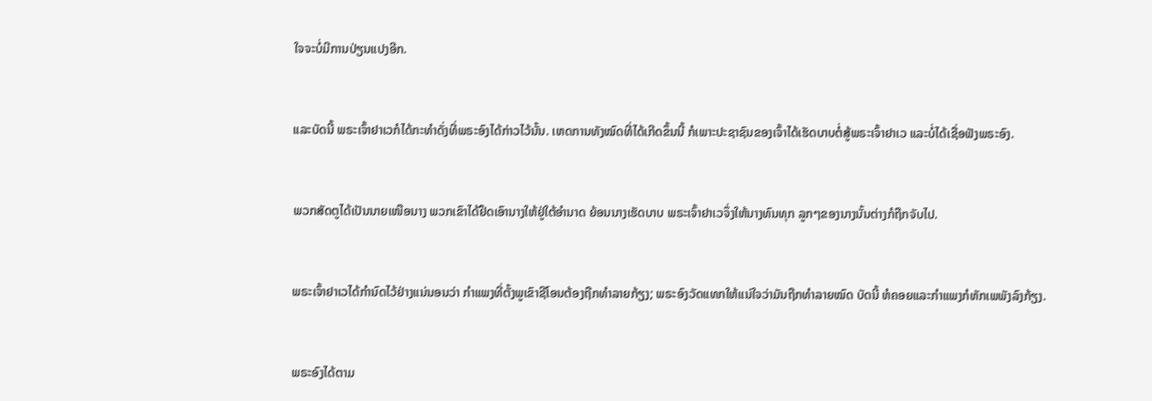ໃຈຈະບໍ່ມີການປ່ຽນແປງອີກ.


ແລະບັດນີ້ ພຣະເຈົ້າຢາເວກໍໄດ້ກະທຳດັ່ງທີ່ພຣະອົງໄດ້ກ່າວໄວ້ນັ້ນ. ເຫດການທັງໝົດທີ່ໄດ້ເກີດຂຶ້ນນີ້ ກໍເພາະປະຊາຊົນຂອງເຈົ້າໄດ້ເຮັດບາບຕໍ່ສູ້ພຣະເຈົ້າຢາເວ ແລະບໍ່ໄດ້ເຊື່ອຟັງພຣະອົງ.


ພວກສັດຕູໄດ້ເປັນນາຍເໜືອນາງ ພວກເຂົາໄດ້ຢຶດເອົານາງໃຫ້ຢູ່ໃຕ້ອຳນາດ ຍ້ອນນາງເຮັດບາບ ພຣະເຈົ້າຢາເວຈຶ່ງໃຫ້ນາງທົນທຸກ ລູກໆຂອງນາງນັ້ນຕ່າງກໍຖືກຈັບໄປ.


ພຣະເຈົ້າຢາເວໄດ້ກຳນົດໄວ້ຢ່າງແນ່ນອນວ່າ ກຳແພງທີ່ຕັ້ງພູເຂົາຊີໂອນຕ້ອງຖືກທຳລາຍກ້ຽງ; ພຣະອົງວັດແທກໃຫ້ແນ່ໃຈວ່າມັນຖືກທຳລາຍໝົດ ບັດນີ້ ຫໍຄອຍແລະກຳແພງກໍຫັກເພພັງລົງກ້ຽງ.


ພຣະອົງໄດ້ຕາມ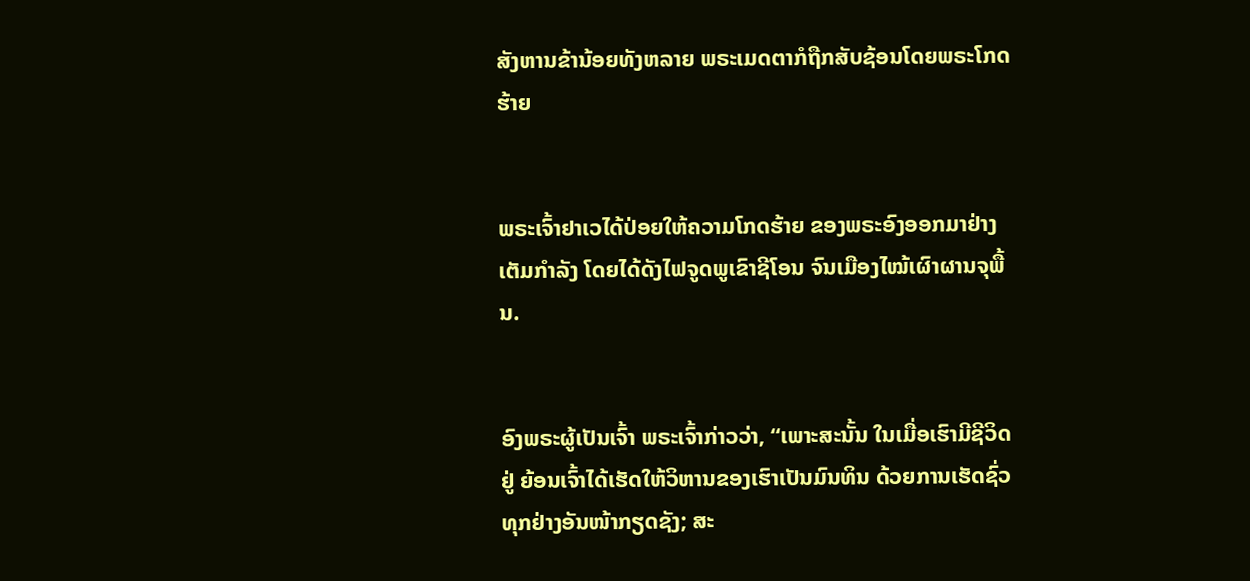ສັງຫານຂ້ານ້ອຍທັງຫລາຍ ພຣະເມດຕາກໍຖືກສັບຊ້ອນໂດຍພຣະໂກດຮ້າຍ


ພຣະເຈົ້າຢາເວໄດ້ປ່ອຍໃຫ້ຄວາມໂກດຮ້າຍ ຂອງພຣະອົງອອກມາຢ່າງເຕັມກຳລັງ ໂດຍໄດ້ດັງໄຟຈູດພູເຂົາຊີໂອນ ຈົນເມືອງໄໝ້ເຜົາຜານຈຸພື້ນ.


ອົງພຣະຜູ້ເປັນເຈົ້າ ພຣະເຈົ້າກ່າວວ່າ, “ເພາະສະນັ້ນ ໃນເມື່ອເຮົາມີຊີວິດຢູ່ ຍ້ອນເຈົ້າໄດ້ເຮັດໃຫ້ວິຫານຂອງເຮົາເປັນມົນທິນ ດ້ວຍການເຮັດຊົ່ວທຸກຢ່າງອັນໜ້າກຽດຊັງ; ສະ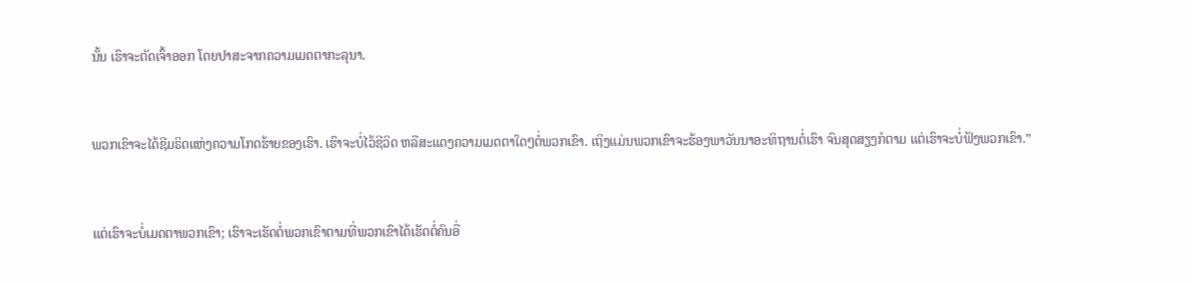ນັ້ນ ເຮົາຈະຕັດເຈົ້າອອກ ໂດຍປາສະຈາກຄວາມເມດຕາກະລຸນາ.


ພວກເຂົາຈະໄດ້ຊີມຣິດແຫ່ງຄວາມໂກດຮ້າຍຂອງເຮົາ. ເຮົາຈະບໍ່ໄວ້ຊີວິດ ຫລືສະແດງຄວາມເມດຕາໃດໆຕໍ່ພວກເຂົາ. ເຖິງແມ່ນພວກເຂົາຈະຮ້ອງພາວັນນາອະທິຖານຕໍ່ເຮົາ ຈົນສຸດສຽງກໍຕາມ ແຕ່ເຮົາຈະບໍ່ຟັງພວກເຂົາ.”


ແຕ່ເຮົາຈະບໍ່ເມດຕາພວກເຂົາ; ເຮົາຈະເຮັດຕໍ່ພວກເຂົາຕາມທີ່ພວກເຂົາໄດ້ເຮັດຕໍ່ຄົນອື່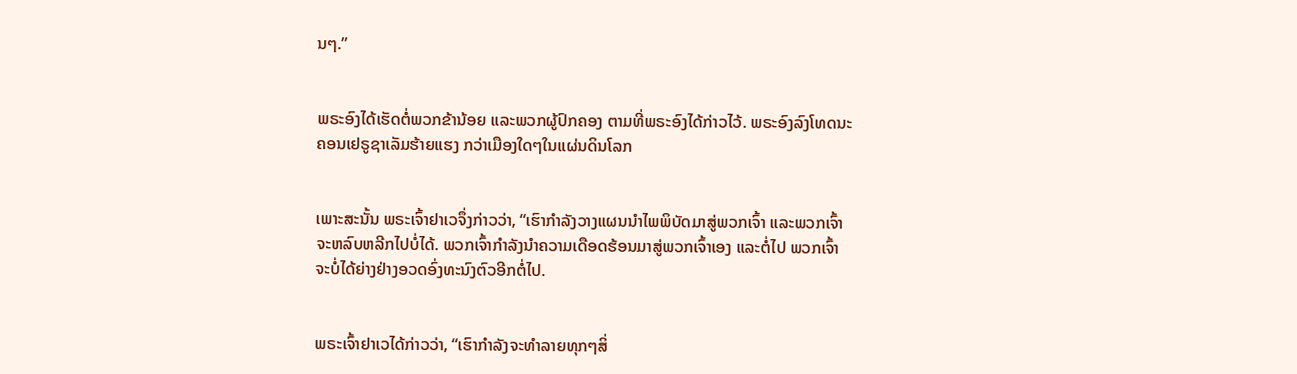ນໆ.”


ພຣະອົງໄດ້ເຮັດຕໍ່ພວກຂ້ານ້ອຍ ແລະພວກຜູ້ປົກຄອງ ຕາມທີ່ພຣະອົງໄດ້ກ່າວໄວ້. ພຣະອົງລົງໂທດນະຄອນເຢຣູຊາເລັມຮ້າຍແຮງ ກວ່າເມືອງໃດໆໃນແຜ່ນດິນໂລກ


ເພາະສະນັ້ນ ພຣະເຈົ້າຢາເວຈຶ່ງກ່າວວ່າ, “ເຮົາກຳລັງວາງແຜນນຳໄພພິບັດມາສູ່ພວກເຈົ້າ ແລະພວກເຈົ້າຈະຫລົບຫລີກໄປບໍ່ໄດ້. ພວກເຈົ້າກຳລັງນຳຄວາມເດືອດຮ້ອນມາສູ່ພວກເຈົ້າເອງ ແລະຕໍ່ໄປ ພວກເຈົ້າຈະບໍ່ໄດ້ຍ່າງຢ່າງອວດອົ່ງທະນົງຕົວອີກຕໍ່ໄປ.


ພຣະເຈົ້າຢາເວໄດ້ກ່າວວ່າ, “ເຮົາກຳລັງຈະທຳລາຍທຸກໆສິ່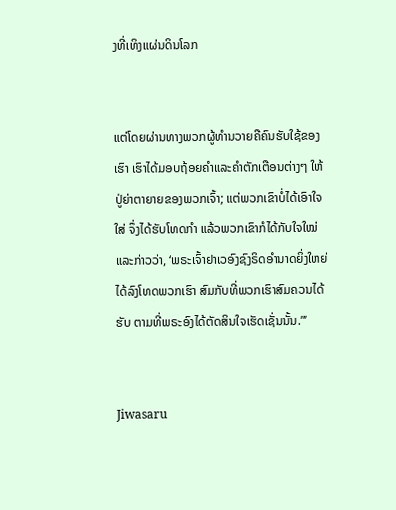ງທີ່ເທິງແຜ່ນດິນໂລກ


ແຕ່ໂດຍຜ່ານທາງພວກຜູ້ທຳນວາຍຄືຄົນຮັບໃຊ້ຂອງເຮົາ ເຮົາໄດ້ມອບຖ້ອຍຄຳແລະຄຳຕັກເຕືອນຕ່າງໆ ໃຫ້ປູ່ຍ່າຕາຍາຍຂອງພວກເຈົ້າ; ແຕ່ພວກເຂົາບໍ່ໄດ້ເອົາໃຈໃສ່ ຈຶ່ງໄດ້ຮັບໂທດກຳ ແລ້ວພວກເຂົາກໍໄດ້ກັບໃຈໃໝ່ແລະກ່າວວ່າ, ‘ພຣະເຈົ້າຢາເວອົງຊົງຣິດອຳນາດຍິ່ງໃຫຍ່ໄດ້ລົງໂທດພວກເຮົາ ສົມກັບທີ່ພວກເຮົາສົມຄວນໄດ້ຮັບ ຕາມທີ່ພຣະອົງໄດ້ຕັດສິນໃຈເຮັດເຊັ່ນນັ້ນ.”’


Jiwasaru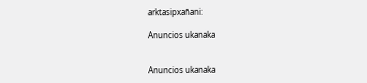arktasipxañani:

Anuncios ukanaka


Anuncios ukanaka